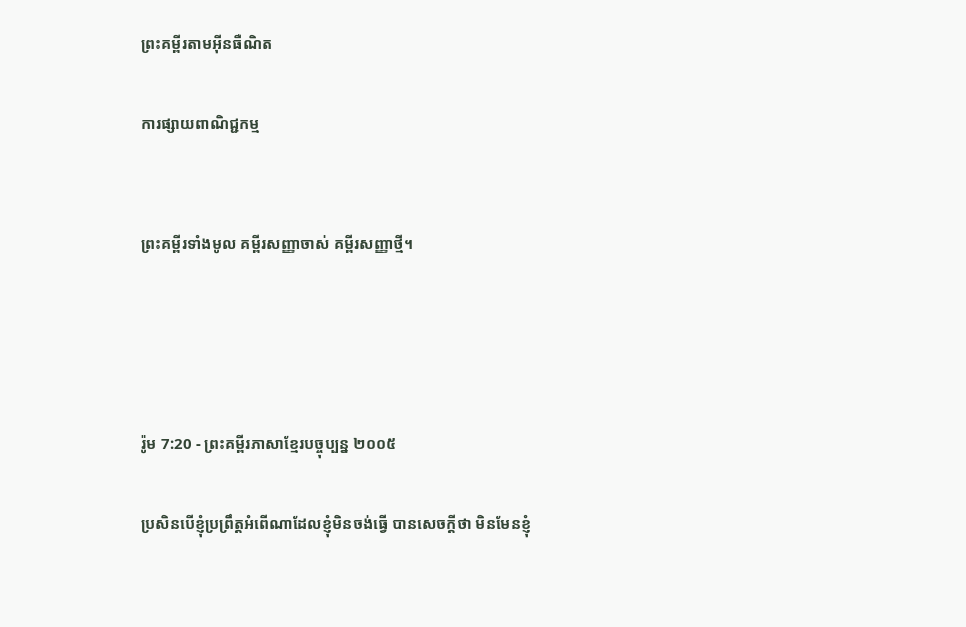ព្រះគម្ពីរតាមអ៊ីនធឺណិត

ការផ្សាយពាណិជ្ជកម្ម


ព្រះគម្ពីរទាំងមូល គម្ពីរសញ្ញាចាស់ គម្ពីរសញ្ញាថ្មី។




រ៉ូម 7:20 - ព្រះគម្ពីរភាសាខ្មែរបច្ចុប្បន្ន ២០០៥

ប្រសិនបើខ្ញុំប្រព្រឹត្តអំពើណាដែលខ្ញុំមិនចង់ធ្វើ បានសេចក្ដីថា មិនមែនខ្ញុំ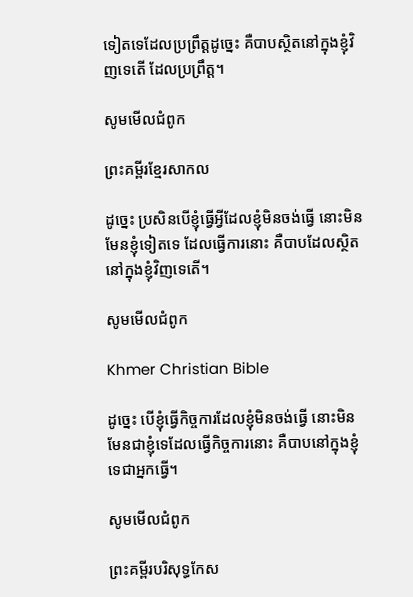ទៀតទេដែលប្រព្រឹត្តដូច្នេះ គឺបាបស្ថិតនៅក្នុងខ្ញុំវិញទេតើ ដែលប្រព្រឹត្ត។

សូមមើលជំពូក

ព្រះគម្ពីរខ្មែរសាកល

ដូច្នេះ ប្រសិនបើខ្ញុំធ្វើអ្វីដែលខ្ញុំមិនចង់ធ្វើ នោះមិនមែនខ្ញុំទៀតទេ ដែលធ្វើការនោះ គឺបាបដែលស្ថិតនៅក្នុងខ្ញុំវិញទេតើ។

សូមមើលជំពូក

Khmer Christian Bible

ដូច្នេះ បើខ្ញុំធ្វើកិច្ចការដែលខ្ញុំមិនចង់ធ្វើ នោះមិនមែនជាខ្ញុំទេដែលធ្វើកិច្ចការនោះ គឺបាបនៅក្នុងខ្ញុំទេជាអ្នកធ្វើ។

សូមមើលជំពូក

ព្រះគម្ពីរបរិសុទ្ធកែស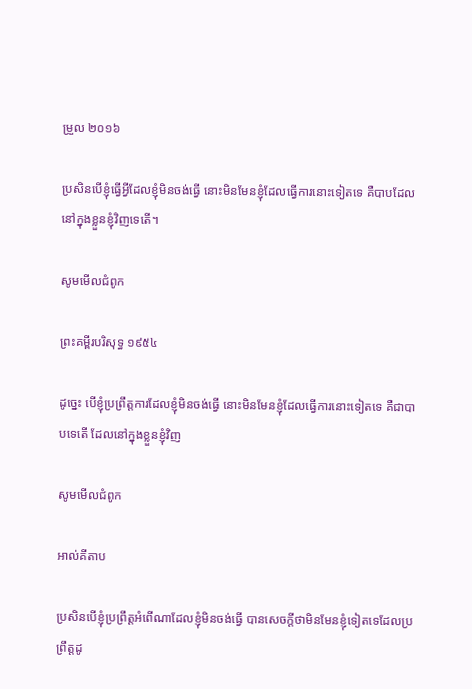ម្រួល ២០១៦

ប្រសិន‌បើខ្ញុំធ្វើអ្វីដែលខ្ញុំមិនចង់ធ្វើ នោះមិនមែនខ្ញុំដែលធ្វើការនោះទៀតទេ គឺបាបដែលនៅក្នុងខ្លួនខ្ញុំវិញទេតើ។

សូមមើលជំពូក

ព្រះគម្ពីរបរិសុទ្ធ ១៩៥៤

ដូច្នេះ បើខ្ញុំប្រព្រឹត្តការដែលខ្ញុំមិនចង់ធ្វើ នោះមិនមែនខ្ញុំដែលធ្វើការនោះទៀតទេ គឺជាបាបទេតើ ដែលនៅក្នុងខ្លួនខ្ញុំវិញ

សូមមើលជំពូក

អាល់គីតាប

ប្រសិនបើខ្ញុំប្រព្រឹត្ដអំពើណាដែលខ្ញុំមិនចង់ធ្វើ បានសេចក្ដីថាមិនមែនខ្ញុំទៀតទេដែលប្រព្រឹត្ដដូ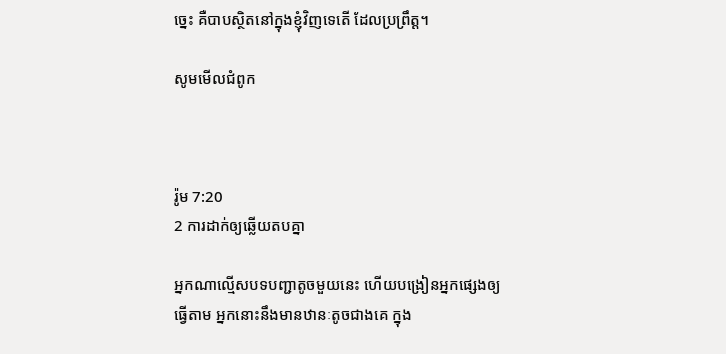ច្នេះ គឺបាបស្ថិតនៅក្នុងខ្ញុំវិញទេតើ ដែលប្រព្រឹត្ដ។

សូមមើលជំពូក



រ៉ូម 7:20
2 ការដាក់ឲ្យឆ្លើយតបគ្នា

អ្នកណាល្មើសបទ‌បញ្ជាតូចមួយនេះ ហើយបង្រៀនអ្នកផ្សេងឲ្យធ្វើតាម អ្នកនោះនឹងមានឋានៈតូចជាងគេ ក្នុង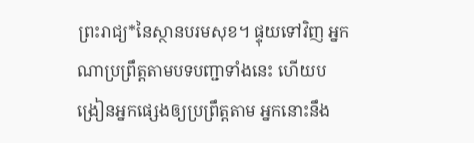ព្រះ‌រាជ្យ*នៃស្ថានបរម‌សុខ។ ផ្ទុយទៅវិញ អ្នកណាប្រព្រឹត្តតាមបទ‌បញ្ជាទាំងនេះ ហើយបង្រៀនអ្នកផ្សេងឲ្យប្រព្រឹត្តតាម អ្នកនោះនឹង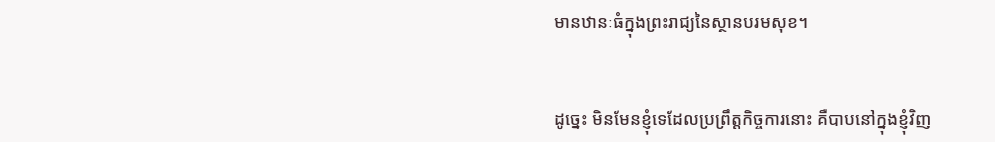មានឋានៈធំក្នុងព្រះ‌រាជ្យនៃស្ថានបរម‌សុខ។


ដូច្នេះ មិនមែនខ្ញុំទេដែលប្រព្រឹត្តកិច្ចការនោះ គឺបាបនៅក្នុងខ្ញុំវិញ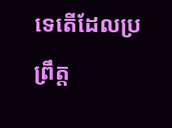ទេតើដែលប្រព្រឹត្ត